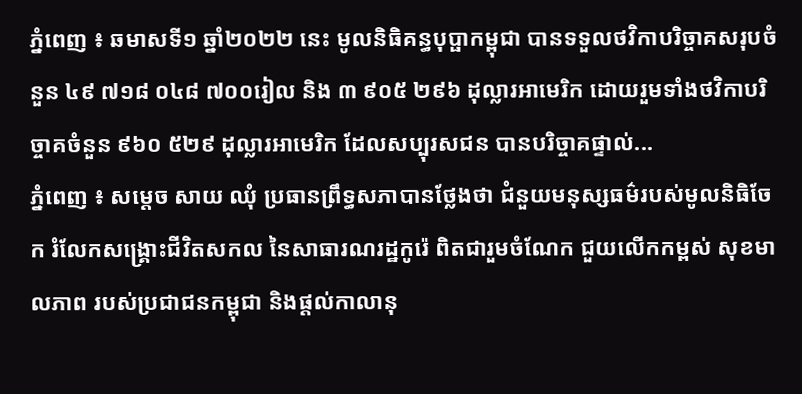ភ្នំពេញ ៖ ឆមាសទី១ ឆ្នាំ២០២២ នេះ មូលនិធិគន្ធបុប្ផាកម្ពុជា បានទទួលថវិកាបរិច្ចាគសរុបចំនួន ៤៩ ៧១៨ ០៤៨ ៧០០រៀល និង ៣ ៩០៥ ២៩៦ ដុល្លារអាមេរិក ដោយរួមទាំងថវិកាបរិច្ចាគចំនួន ៩៦០ ៥២៩ ដុល្លារអាមេរិក ដែលសប្បុរសជន បានបរិច្ចាគផ្ទាល់...
ភ្នំពេញ ៖ សម្តេច សាយ ឈុំ ប្រធានព្រឹទ្ធសភាបានថ្លែងថា ជំនួយមនុស្សធម៌របស់មូលនិធិចែក រំលែកសង្រ្គោះជីវិតសកល នៃសាធារណរដ្ឋកូរ៉េ ពិតជារួមចំណែក ជួយលើកកម្ពស់ សុខមាលភាព របស់ប្រជាជនកម្ពុជា និងផ្តល់កាលានុ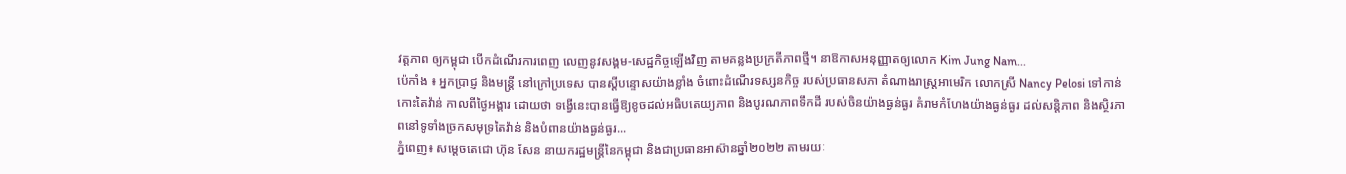វត្តភាព ឲ្យកម្ពុជា បើកដំណើរការពេញ លេញនូវសង្គម-សេដ្ឋកិច្ចឡើងវិញ តាមគន្លងប្រក្រតីភាពថ្មី។ នាឱកាសអនុញ្ញាតឲ្យលោក Kim Jung Nam...
ប៉េកាំង ៖ អ្នកប្រាជ្ញ និងមន្ត្រី នៅក្រៅប្រទេស បានស្តីបន្ទោសយ៉ាងខ្លាំង ចំពោះដំណើរទស្សនកិច្ច របស់ប្រធានសភា តំណាងរាស្រ្តអាមេរិក លោកស្រី Nancy Pelosi ទៅកាន់កោះតៃវ៉ាន់ កាលពីថ្ងៃអង្គារ ដោយថា ទង្វើនេះបានធ្វើឱ្យខូចដល់អធិបតេយ្យភាព និងបូរណភាពទឹកដី របស់ចិនយ៉ាងធ្ងន់ធ្ងរ គំរាមកំហែងយ៉ាងធ្ងន់ធ្ងរ ដល់សន្តិភាព និងស្ថិរភាពនៅទូទាំងច្រកសមុទ្រតៃវ៉ាន់ និងបំពានយ៉ាងធ្ងន់ធ្ងរ...
ភ្នំពេញ៖ សម្ដេចតេជោ ហ៊ុន សែន នាយករដ្ឋមន្រ្តីនៃកម្ពុជា និងជាប្រធានអាស៊ានឆ្នាំ២០២២ តាមរយៈ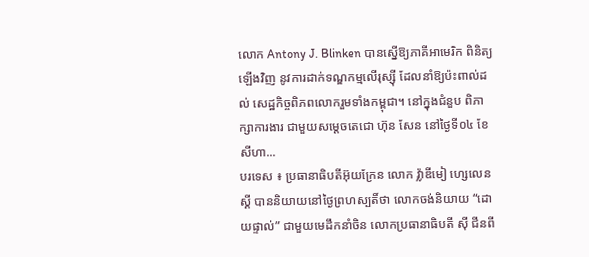លោក Antony J. Blinken បានស្នើឱ្យភាគីអាមេរិក ពិនិត្យឡើងវិញ នូវការដាក់ទណ្ឌកម្មលើរុស្ស៊ី ដែលនាំឱ្យប៉ះពាល់ដល់ សេដ្ឋកិច្ចពិភពលោករួមទាំងកម្ពុជា។ នៅក្នុងជំនួប ពិភាក្សាការងារ ជាមួយសម្ដេចតេជោ ហ៊ុន សែន នៅថ្ងៃទី០៤ ខែសីហា...
បរទេស ៖ ប្រធានាធិបតីអ៊ុយក្រែន លោក វ្ល៉ាឌីមៀ ហ្សេលេនស្គី បាននិយាយនៅថ្ងៃព្រហស្បតិ៍ថា លោកចង់និយាយ “ដោយផ្ទាល់” ជាមួយមេដឹកនាំចិន លោកប្រធានាធិបតី ស៊ី ជីនពី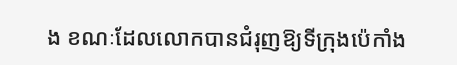ង ខណៈដែលលោកបានជំរុញឱ្យទីក្រុងប៉េកាំង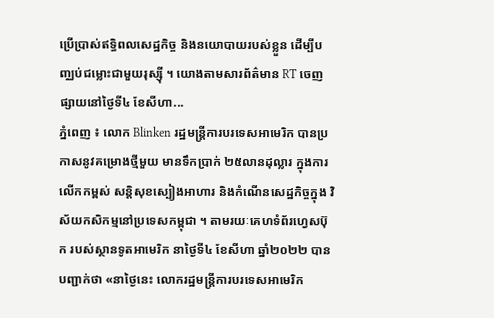ប្រើប្រាស់ឥទ្ធិពលសេដ្ឋកិច្ច និងនយោបាយរបស់ខ្លួន ដើម្បីបញ្ឈប់ជម្លោះជាមួយរុស្ស៊ី ។ យោងតាមសារព័ត៌មាន RT ចេញផ្សាយនៅថ្ងៃទី៤ ខែសីហា...
ភ្នំពេញ ៖ លោក Blinken រដ្ឋមន្ត្រីការបរទេសអាមេរិក បានប្រកាសនូវគម្រោងថ្មីមួយ មានទឹកប្រាក់ ២៥លានដុល្លារ ក្នុងការលើកកម្ពស់ សន្តិសុខស្បៀងអាហារ និងកំណើនសេដ្ឋកិច្ចក្នុង វិស័យកសិកម្មនៅប្រទេសកម្ពុជា ។ តាមរយៈគេហទំព័រហ្វេសប៊ុក របស់ស្ថានទូតអាមេរិក នាថ្ងៃទី៤ ខែសីហា ឆ្នាំ២០២២ បានបញ្ជាក់ថា «នាថ្ងៃនេះ លោករដ្ឋមន្ត្រីការបរទេសអាមេរិក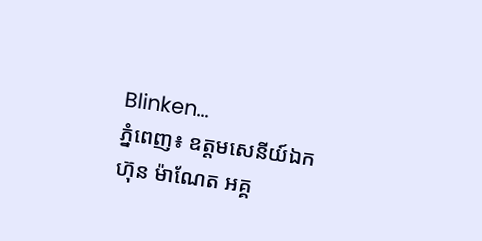Blinken...
ភ្នំពេញ៖ ឧត្តមសេនីយ៍ឯក ហ៊ុន ម៉ាណែត អគ្គ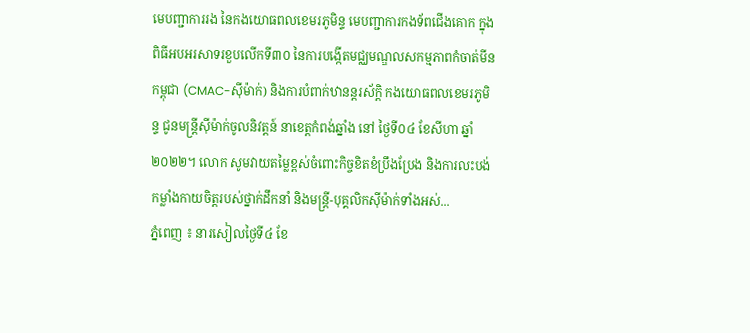មេបញ្ជាការរង នៃកងយោធពលខេមរភូមិន្ទ មេបញ្ជាការកងទ័ពជើងគោក ក្នុងពិធីអបអរសាទរខួបលើកទី៣០ នៃការបង្កើតមជ្ឈមណ្ឌលសកម្មភាពកំចាត់មីនកម្ពុជា (CMAC-ស៊ីម៉ាក់) និងការបំពាក់ឋានន្តរស័ក្តិ កងយោធពលខេមរភូមិន្ទ ជូនមន្ត្រីស៊ីម៉ាក់ចូលនិវត្តន៍ នាខេត្តកំពង់ឆ្នាំង នៅ ថ្ងៃទី០៤ ខែសីហា ឆ្នាំ២០២២។ លោក សូមវាយតម្លៃខ្ពស់ចំពោះកិច្ចខិតខំប្រឹងប្រែង និងការលះបង់កម្លាំងកាយចិត្តរបស់ថ្នាក់ដឹកនាំ និងមន្ត្រី-បុគ្គលិកស៊ីម៉ាក់ទាំងអស់...
ភ្នំពេញ ៖ នារសៀលថ្ងៃទី៤ ខែ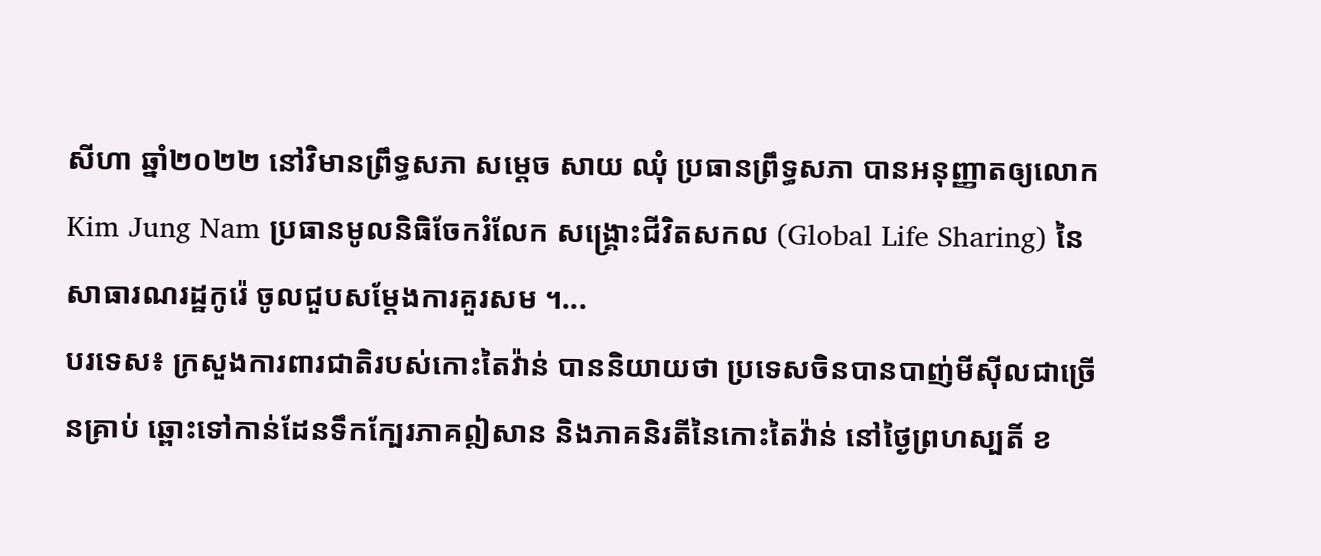សីហា ឆ្នាំ២០២២ នៅវិមានព្រឹទ្ធសភា សម្តេច សាយ ឈុំ ប្រធានព្រឹទ្ធសភា បានអនុញ្ញាតឲ្យលោក Kim Jung Nam ប្រធានមូលនិធិចែករំលែក សង្រ្គោះជីវិតសកល (Global Life Sharing) នៃសាធារណរដ្ឋកូរ៉េ ចូលជួបសម្តែងការគួរសម ។...
បរទេស៖ ក្រសួងការពារជាតិរបស់កោះតៃវ៉ាន់ បាននិយាយថា ប្រទេសចិនបានបាញ់មីស៊ីលជាច្រើនគ្រាប់ ឆ្ពោះទៅកាន់ដែនទឹកក្បែរភាគឦសាន និងភាគនិរតីនៃកោះតៃវ៉ាន់ នៅថ្ងៃព្រហស្បតិ៍ ខ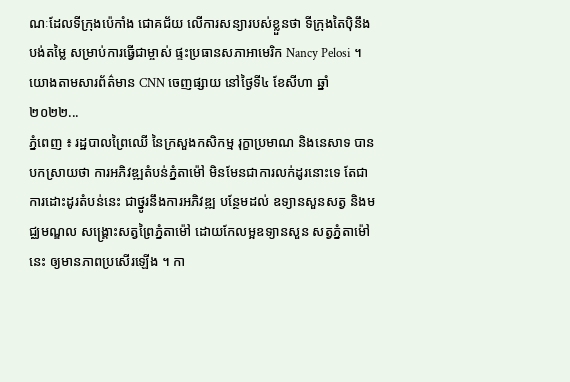ណៈដែលទីក្រុងប៉េកាំង ជោគជ័យ លើការសន្យារបស់ខ្លួនថា ទីក្រុងតៃប៉ិនឹងបង់តម្លៃ សម្រាប់ការធ្វើជាម្ចាស់ ផ្ទះប្រធានសភាអាមេរិក Nancy Pelosi ។ យោងតាមសារព័ត៌មាន CNN ចេញផ្សាយ នៅថ្ងៃទី៤ ខែសីហា ឆ្នាំ២០២២...
ភ្នំពេញ ៖ រដ្ឋបាលព្រៃឈើ នៃក្រសួងកសិកម្ម រុក្ខាប្រមាណ និងនេសាទ បានបកស្រាយថា ការអភិវឌ្ឍតំបន់ភ្នំតាម៉ៅ មិនមែនជាការលក់ដូរនោះទេ តែជាការដោះដូរតំបន់នេះ ជាថ្នូរនឹងការអភិវឌ្ឍ បន្ថែមដល់ ឧទ្យានសួនសត្វ និងមជ្ឈមណ្ឌល សង្គ្រោះសត្វព្រៃភ្នំតាម៉ៅ ដោយកែលម្អឧទ្យានសួន សត្វភ្នំតាម៉ៅនេះ ឲ្យមានភាពប្រសើរឡើង ។ កា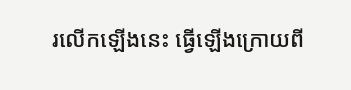រលើកឡើងនេះ ធ្វើឡើងក្រោយពី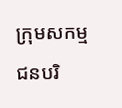ក្រុមសកម្មជនបរិ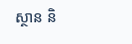ស្ថាន និ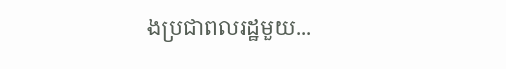ងប្រជាពលរដ្ឋមួយ...